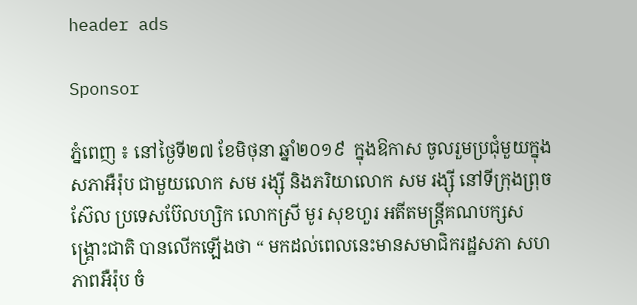header ads

Sponsor

ភ្នំពេញ ៖ នៅថ្ងៃទី២៧ ខែមិថុនា ឆ្នាំ២០១៩  ក្នុងឱកាស ចូលរួមប្រជុំមួយក្នុងសភាអឺរ៉ុប ជាមួយលោក សម រង្ស៊ី និងភរិយាលោក សម រង្ស៊ី នៅទីក្រុងព្រុចស៊ែល ប្រទេសប៊ែលហ្សិក លោកស្រី មូរ សុខហួរ អតីតមន្រ្តីគណបក្សសង្រ្គោះជាតិ បានលើកឡើងថា “ មកដល់ពេលនេះមានសមាជិករដ្ឋសភា សហភាពអឺរ៉ុប ចំ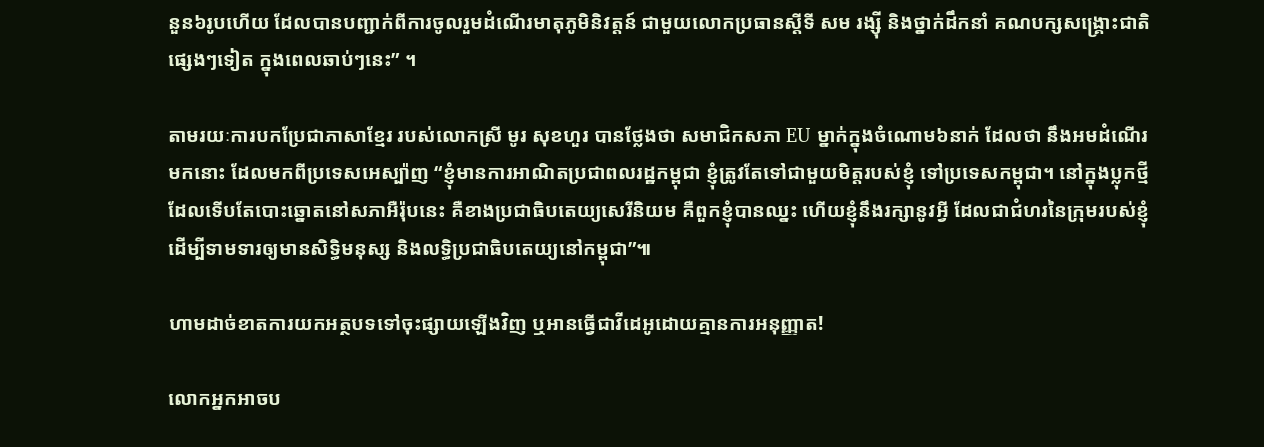នួន៦រូបហើយ ដែលបានបញ្ជាក់ពីការចូលរួមដំណើរមាតុភូមិនិវត្តន៍ ជាមួយលោកប្រធានស្តីទី សម រង្ស៊ី និងថ្នាក់ដឹកនាំ គណបក្សសង្គ្រោះជាតិផ្សេងៗទៀត ក្នុងពេលឆាប់ៗនេះ” ។

តាមរយៈការបកប្រែជាភាសាខ្មែរ របស់លោកស្រី មូរ សុខហួរ បានថ្លែងថា សមាជិកសភា EU ម្នាក់ក្នុងចំណោម៦នាក់ ដែលថា នឹងអមដំណើរមកនោះ ដែលមកពីប្រទេសអេស្ប៉ាញ “ខ្ញុំមានការអាណិតប្រជាពលរដ្ឋកម្ពុជា ខ្ញុំត្រូវតែទៅជាមួយមិត្តរបស់ខ្ញុំ ទៅប្រទេសកម្ពុជា។ នៅក្នុងប្លុកថ្មី ដែលទើបតែបោះឆ្នោតនៅសភាអឺរ៉ុបនេះ គឺខាងប្រជាធិបតេយ្យសេរីនិយម គឺពួកខ្ញុំបានឈ្នះ ហើយខ្ញុំនឹងរក្សានូវអ្វី ដែលជាជំហរនៃក្រុមរបស់ខ្ញុំ ដើម្បីទាមទារឲ្យមានសិទ្ធិមនុស្ស និងលទ្ធិប្រជាធិបតេយ្យនៅកម្ពុជា”៕

ហាមដាច់ខាតការយកអត្ថបទទៅចុះផ្សាយឡើងវិញ ឬអានធ្វើជាវីដេអូដោយគ្មានការអនុញ្ញាត!

លោកអ្នកអាចប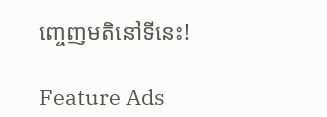ញ្ចេញមតិនៅទីនេះ!

Feature Ads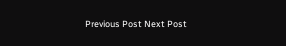Previous Post Next Post